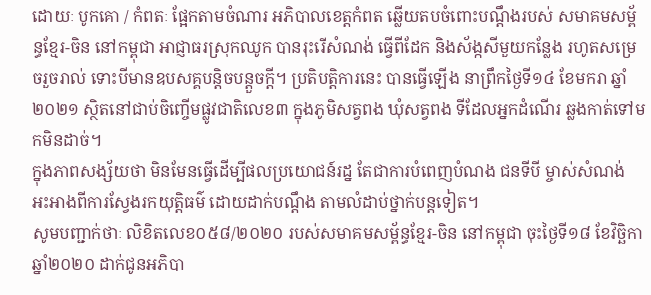ដោយៈ បូកគោ / កំពតៈ ផ្អែកតាមចំណារ អភិបាលខេត្តកំពត ឆ្លើយតបចំពោះបណ្តឹងរបស់ សមាគមសម្ព័ន្ធខ្មែរ-ចិន នៅកម្ពុជា អាជ្ញាធរស្រុកឈូក បានរុះរើសំណង់ ធ្វើពីដែក និងស័ង្កសីមួយកន្លែង រហូតសម្រេចរួចរាល់ ទោះបីមានឧបសគ្គបន្តិចបន្តួចក្តី។ ប្រតិបត្តិការនេះ បានធ្វើឡើង នាព្រឹកថ្ងៃទី១៤ ខែមករា ឆ្នាំ២០២១ ស្ថិតនៅជាប់ចិញ្ចើមផ្លូវជាតិលេខ៣ ក្នុងភូមិសត្វពង ឃុំសត្វពង ទីដែលអ្នកដំណើរ ឆ្លងកាត់ទៅមកមិនដាច់។
ក្នុងភាពសង្ស័យថា មិនមែនធ្វើដើម្បីផលប្រយោជន៍រដ្ន តែជាការបំពេញបំណង ជនទីបី ម្ចាស់សំណង់ អះអាងពីការស្វែងរកយុត្តិធម៌ ដោយដាក់បណ្តឹង តាមលំដាប់ថ្នាក់បន្តទៀត។
សូមបញ្ជាក់ថាៈ លិខិតលេខ០៥៨/២០២០ របស់សមាគមសម្ព័ន្ធខ្មែរ-ចិន នៅកម្ពុជា ចុះថ្ងៃទី១៨ ខែវិច្ឆិកា ឆ្នាំ២០២០ ដាក់ជូនអភិបា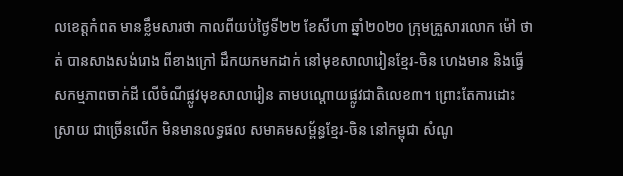លខេត្តកំពត មានខ្លឹមសារថា កាលពីយប់ថ្ងៃទី២២ ខែសីហា ឆ្នាំ២០២០ ក្រុមគ្រួសារលោក ម៉ៅ ថាត់ បានសាងសង់រោង ពីខាងក្រៅ ដឹកយកមកដាក់ នៅមុខសាលារៀនខ្មែរ-ចិន ហេងមាន និងធ្វើសកម្មភាពចាក់ដី លើចំណីផ្លូវមុខសាលារៀន តាមបណ្តោយផ្លូវជាតិលេខ៣។ ព្រោះតែការដោះស្រាយ ជាច្រើនលើក មិនមានលទ្ធផល សមាគមសម្ព័ន្ធខ្មែរ-ចិន នៅកម្ពុជា សំណូ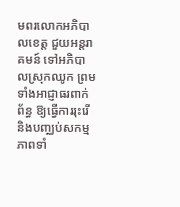មពរលោកអភិបាលខេត្ត ជួយអន្តរាគមន៍ ទៅអភិបាលស្រុកឈូក ព្រមទាំងអាជ្ញាធរពាក់ព័ន្ធ ឱ្យធ្វើការរុះរើ និងបញ្ឈប់សកម្មភាពទាំ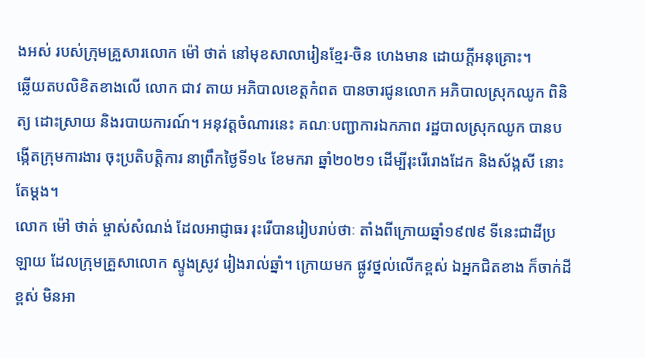ងអស់ របស់ក្រុមគ្រួសារលោក ម៉ៅ ថាត់ នៅមុខសាលារៀនខ្មែរ-ចិន ហេងមាន ដោយក្តីអនុគ្រោះ។
ឆ្លើយតបលិខិតខាងលើ លោក ជាវ តាយ អភិបាលខេត្តកំពត បានចារជូនលោក អភិបាលស្រុកឈូក ពិនិត្យ ដោះស្រាយ និងរបាយការណ៍។ អនុវត្តចំណារនេះ គណៈបញ្ជាការឯកភាព រដ្ឋបាលស្រុកឈូក បានបង្កើតក្រុមការងារ ចុះប្រតិបត្តិការ នាព្រឹកថ្ងៃទី១៤ ខែមករា ឆ្នាំ២០២១ ដើម្បីរុះរើរោងដែក និងស័ង្កសី នោះតែម្តង។
លោក ម៉ៅ ថាត់ ម្ចាស់សំណង់ ដែលអាជ្ញាធរ រុះរើបានរៀបរាប់ថាៈ តាំងពីក្រោយឆ្នាំ១៩៧៩ ទីនេះជាដីប្រឡាយ ដែលក្រុមគ្រួសាលោក ស្ទូងស្រូវ រៀងរាល់ឆ្នាំ។ ក្រោយមក ផ្លូវថ្នល់លើកខ្ពស់ ឯអ្នកជិតខាង ក៏ចាក់ដីខ្ពស់ មិនអា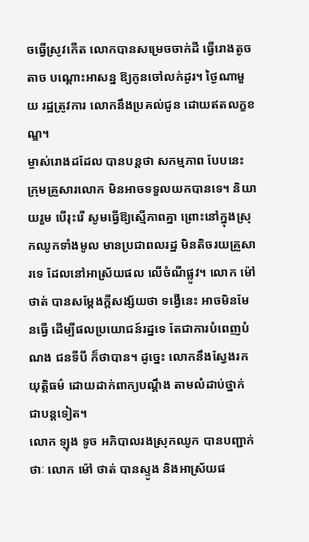ចធ្វើស្រូវកើត លោកបានសម្រេចចាក់ដី ធ្វើរោងតូចតាច បណ្តោះអាសន្ន ឱ្យកូនចៅលក់ដូរ។ ថ្ងៃណាមួយ រដ្ឋត្រូវការ លោកនឹងប្រគល់ជូន ដោយឥតលក្ខខណ្ឌ។
ម្ចាស់រោងដដែល បានបន្តថា សកម្មភាព បែបនេះ ក្រុមគ្រួសារលោក មិនអាចទទួលយកបានទេ។ និយាយរួម បើរុះរើ សូមធ្វើឱ្យស្មើភាពគ្នា ព្រោះនៅក្នុងស្រុកឈូកទាំងមូល មានប្រជាពលរដ្ឋ មិនតិចរយគ្រួសារទេ ដែលនៅអាស្រ័យផល លើចំណីផ្លូវ។ លោក ម៉ៅ ថាត់ បានសម្តែងក្តីសង្ស័យថា ទង្វើនេះ អាចមិនមែនធ្វើ ដើម្បីផលប្រយោជន៍រដ្នទេ តែជាការបំពេញបំណង ជនទីបី ក៏ថាបាន។ ដូច្នេះ លោកនឹងស្វែងរកយុត្តិធម៌ ដោយដាក់ពាក្យបណ្តឹង តាមលំដាប់ថ្នាក់ ជាបន្តទៀត។
លោក ឡុង ទូច អភិបាលរងស្រុកឈូក បានបញ្ជាក់ថាៈ លោក ម៉ៅ ថាត់ បានស្ទូង និងអាស្រ័យផ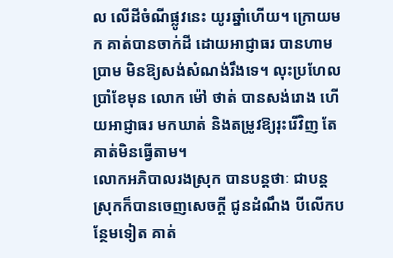ល លើដីចំណីផ្លូវនេះ យូរឆ្នាំហើយ។ ក្រោយមក គាត់បានចាក់ដី ដោយអាជ្ញាធរ បានហាមប្រាម មិនឱ្យសង់សំណង់រឹងទេ។ លុះប្រហែលប្រាំខែមុន លោក ម៉ៅ ថាត់ បានសង់រោង ហើយអាជ្ញាធរ មកឃាត់ និងតម្រូវឱ្យរុះរើវិញ តែគាត់មិនធ្វើតាម។
លោកអភិបាលរងស្រុក បានបន្តថាៈ ជាបន្ត ស្រុកក៏បានចេញសេចក្តី ជូនដំណឹង បីលើកបន្ថែមទៀត គាត់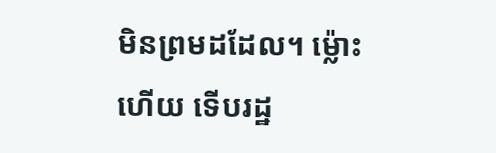មិនព្រមដដែល។ ម្ល៉ោះហើយ ទើបរដ្ឋ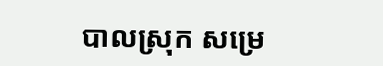បាលស្រុក សម្រេ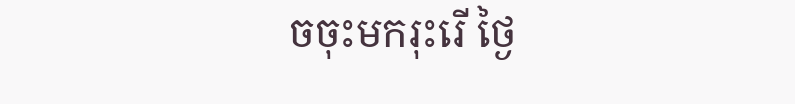ចចុះមករុះរើ ថ្ងៃ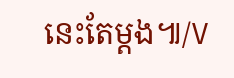នេះតែម្តង៕/V